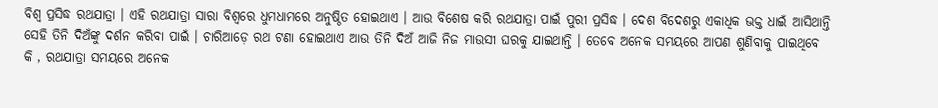ବିଶ୍ୱ ପ୍ରସିଦ୍ଧ ରଥଯାତ୍ରା । ଏହି ରଥଯାତ୍ରା ସାରା ବିଶ୍ୱରେ ଧୁମଧାମରେ ଅନୁଷ୍ଠିତ ହୋଇଥାଏ । ଆଉ ବିଶେଷ କରି ରଥଯାତ୍ରା ପାଇଁ ପୁରୀ ପ୍ରସିଦ୍ଧ । ଦେଶ ବିଦେଶରୁ ଏକାଧିକ ଭକ୍ତ ଧାଇଁ ଆସିଥାନ୍ତି ସେହି ତିନି ଦିଅଁଙ୍କୁ ଦର୍ଶନ କରିବା ପାଇଁ । ଚାରିଆଡ଼େ ରଥ ଟଣା ହୋଇଥାଏ ଆଉ ତିନି ଦିଅଁ ଆଜି ନିଜ ମାଉସୀ ଘରକୁ ଯାଇଥାନ୍ତି । ତେବେ ଅନେକ ସମୟରେ ଆପଣ ଶୁଣିବାକୁ ପାଇଥିବେ କି , ରଥଯାତ୍ରା ସମୟରେ ଅନେକ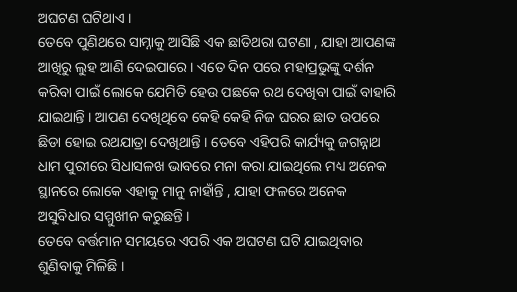ଅଘଟଣ ଘଟିଥାଏ ।
ତେବେ ପୁଣିଥରେ ସାମ୍ନାକୁ ଆସିଛି ଏକ ଛାତିଥରା ଘଟଣା , ଯାହା ଆପଣଙ୍କ ଆଖିରୁ ଲୁହ ଆଣି ଦେଇପାରେ । ଏତେ ଦିନ ପରେ ମହାପ୍ରଭୁଙ୍କୁ ଦର୍ଶନ କରିବା ପାଇଁ ଲୋକେ ଯେମିତି ହେଉ ପଛକେ ରଥ ଦେଖିବା ପାଇଁ ବାହାରି ଯାଇଥାନ୍ତି । ଆପଣ ଦେଖିଥିବେ କେହି କେହି ନିଜ ଘରର ଛାତ ଉପରେ ଛିଡା ହୋଇ ରଥଯାତ୍ରା ଦେଖିଥାନ୍ତି । ତେବେ ଏହିପରି କାର୍ଯ୍ୟକୁ ଜଗନ୍ନାଥ ଧାମ ପୁରୀରେ ସିଧାସଳଖ ଭାବରେ ମନା କରା ଯାଇଥିଲେ ମଧ୍ୟ ଅନେକ ସ୍ଥାନରେ ଲୋକେ ଏହାକୁ ମାନୁ ନାହାଁନ୍ତି , ଯାହା ଫଳରେ ଅନେକ ଅସୁବିଧାର ସମ୍ମୁଖୀନ କରୁଛନ୍ତି ।
ତେବେ ବର୍ତ୍ତମାନ ସମୟରେ ଏପରି ଏକ ଅଘଟଣ ଘଟି ଯାଇଥିବାର ଶୁଣିବାକୁ ମିଳିଛି ।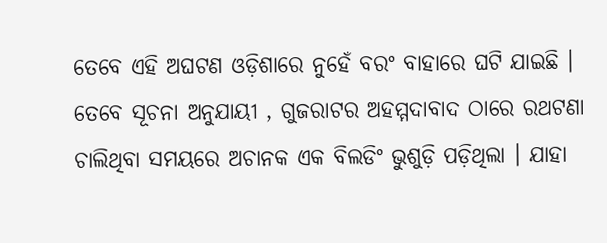ତେବେ ଏହି ଅଘଟଣ ଓଡ଼ିଶାରେ ନୁହେଁ ବରଂ ବାହାରେ ଘଟି ଯାଇଛି । ତେବେ ସୂଚନା ଅନୁଯାୟୀ , ଗୁଜରାଟର ଅହମ୍ମଦାବାଦ ଠାରେ ରଥଟଣା ଚାଲିଥିବା ସମୟରେ ଅଚାନକ ଏକ ବିଲଡିଂ ଭୁଶୁଡ଼ି ପଡ଼ିଥିଲା । ଯାହା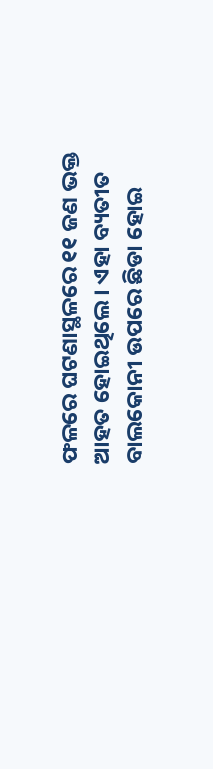ଫଳରେ ଘଟଣାସ୍ଥଳରେ ୧୧ ଜଣ ଭକ୍ତ ଆହତ ହୋଇଥିଲେ । ଏହା ବ୍ୟତୀତ ବାଲକୋନୀ ଉପରେ ଛିଡା ହୋଇ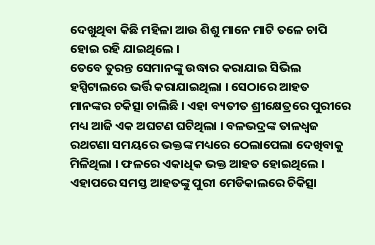ଦେଖୁଥିବା କିଛି ମହିଳା ଆଉ ଶିଶୁ ମାନେ ମାଟି ତଳେ ଚାପି ହୋଇ ରହି ଯାଇଥିଲେ ।
ତେବେ ତୁରନ୍ତ ସେମାନଙ୍କୁ ଉଦ୍ଧାର କରାଯାଇ ସିଭିଲ ହସ୍ପିଟାଲରେ ଭର୍ତ୍ତି କରାଯାଇଥିଲା । ସେଠାରେ ଆହତ ମାନଙ୍କର ଚକିତ୍ସା ଚାଲିଛି । ଏହା ବ୍ୟତୀତ ଶ୍ରୀକ୍ଷେତ୍ରରେ ପୁରୀରେ ମଧ୍ୟ ଆଜି ଏକ ଅଘଟଣ ଘଟିଥିଲା । ବଳଭଦ୍ରଙ୍କ ତାଳଧ୍ୱଜ ରଥଟଣା ସମୟରେ ଭକ୍ତଙ୍କ ମଧ୍ୟରେ ଠେଲାପେଲା ଦେଖିବାକୁ ମିଳିଥିଲା । ଫଳରେ ଏକାଧିକ ଭକ୍ତ ଆହତ ହୋଇଥିଲେ । ଏହାପରେ ସମସ୍ତ ଆହତଙ୍କୁ ପୁରୀ ମେଡିକାଲରେ ଚିକିତ୍ସା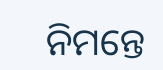ନିମନ୍ତେ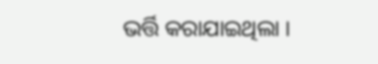ଭର୍ତ୍ତି କରାଯାଇଥିଲା ।